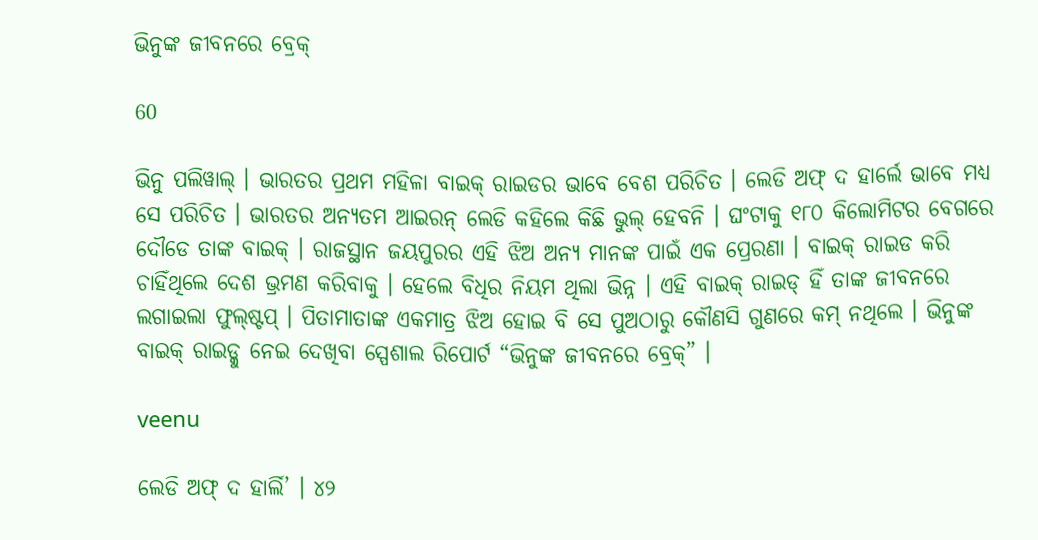ଭିନୁଙ୍କ ଜୀବନରେ ବ୍ରେକ୍

60

ଭିନୁ ପଲିୱାଲ୍ । ଭାରତର ପ୍ରଥମ ମହିଳା ବାଇକ୍ ରାଇଡର ଭାବେ ବେଶ ପରିଚିତ । ଲେଡି ଅଫ୍ ଦ ହାର୍ଲେ ଭାବେ ମଧ୍ୟ ସେ ପରିଚିତ । ଭାରତର ଅନ୍ୟତମ ଆଇରନ୍ ଲେଡି କହିଲେ କିଛି ଭୁଲ୍ ହେବନି । ଘଂଟାକୁ ୧୮୦ କିଲୋମିଟର ବେଗରେ ଦୌଡେ ତାଙ୍କ ବାଇକ୍ । ରାଜସ୍ଥାନ ଜୟପୁରର ଏହି ଝିଅ ଅନ୍ୟ ମାନଙ୍କ ପାଇଁ ଏକ ପ୍ରେରଣା । ବାଇକ୍ ରାଇଡ କରି ଚାହିଁଥିଲେ ଦେଶ ଭ୍ରମଣ କରିବାକୁ । ହେଲେ ବିଧିର ନିୟମ ଥିଲା ଭିନ୍ନ । ଏହି ବାଇକ୍ ରାଇଡ୍ ହିଁ ତାଙ୍କ ଜୀବନରେ ଲଗାଇଲା ଫୁଲ୍ଷ୍ଟପ୍ । ପିତାମାତାଙ୍କ ଏକମାତ୍ର ଝିଅ ହୋଇ ବି ସେ ପୁଅଠାରୁ କୌଣସି ଗୁଣରେ କମ୍ ନଥିଲେ । ଭିନୁଙ୍କ ବାଇକ୍ ରାଇଡ୍କୁ ନେଇ ଦେଖିବା ସ୍ପେଶାଲ ରିପୋର୍ଟ “ଭିନୁଙ୍କ ଜୀବନରେ ବ୍ରେକ୍” ।

veenu

ଲେଡି ଅଫ୍ ଦ ହାର୍ଲି’ । ୪୨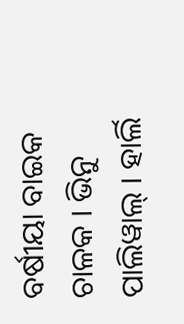ବର୍ଷୀୟା ବାଇକ ଚାଳକ । ଭିନୁ ପାଲିୱାଲ୍ । ହାର୍ଲି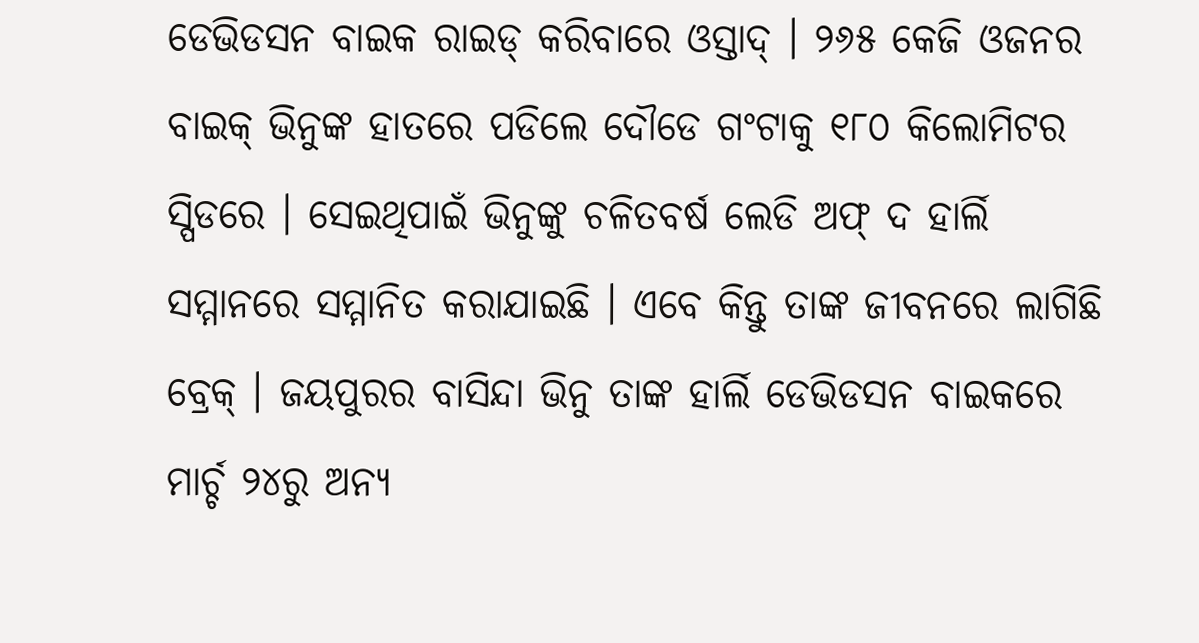ଡେଭିଡସନ ବାଇକ ରାଇଡ୍ କରିବାରେ ଓସ୍ତାଦ୍ । ୨୬୫ କେଜି ଓଜନର ବାଇକ୍ ଭିନୁଙ୍କ ହାତରେ ପଡିଲେ ଦୌଡେ ଗଂଟାକୁ ୧୮୦ କିଲୋମିଟର ସ୍ପିଡରେ । ସେଇଥିପାଇଁ ଭିନୁଙ୍କୁ ଚଳିତବର୍ଷ ଲେଡି ଅଫ୍ ଦ ହାର୍ଲି ସମ୍ମାନରେ ସମ୍ମାନିତ କରାଯାଇଛି । ଏବେ କିନ୍ତୁ ତାଙ୍କ ଜୀବନରେ ଲାଗିଛି ବ୍ରେକ୍ । ଜୟପୁରର ବାସିନ୍ଦା ଭିନୁ ତାଙ୍କ ହାର୍ଲି ଡେଭିଡସନ ବାଇକରେ ମାର୍ଚ୍ଚ ୨୪ରୁ ଅନ୍ୟ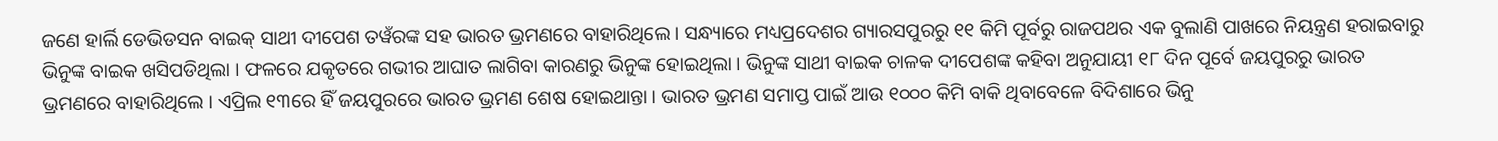ଜଣେ ହାର୍ଲି ଡେଭିଡସନ ବାଇକ୍ ସାଥୀ ଦୀପେଶ ତୱଁରଙ୍କ ସହ ଭାରତ ଭ୍ରମଣରେ ବାହାରିଥିଲେ । ସନ୍ଧ୍ୟାରେ ମଧ୍ୟପ୍ରଦେଶର ଗ୍ୟାରସପୁରରୁ ୧୧ କିମି ପୂର୍ବରୁ ରାଜପଥର ଏକ ବୁଲାଣି ପାଖରେ ନିୟନ୍ତ୍ରଣ ହରାଇବାରୁ ଭିନୁଙ୍କ ବାଇକ ଖସିପଡିଥିଲା । ଫଳରେ ଯକୃତରେ ଗଭୀର ଆଘାତ ଲାଗିବା କାରଣରୁ ଭିନୁଙ୍କ ହୋଇଥିଲା । ଭିନୁଙ୍କ ସାଥୀ ବାଇକ ଚାଳକ ଦୀପେଶଙ୍କ କହିବା ଅନୁଯାୟୀ ୧୮ ଦିନ ପୂର୍ବେ ଜୟପୁରରୁ ଭାରତ ଭ୍ରମଣରେ ବାହାରିଥିଲେ । ଏପ୍ରିଲ ୧୩ରେ ହିଁ ଜୟପୁରରେ ଭାରତ ଭ୍ରମଣ ଶେଷ ହୋଇଥାନ୍ତା । ଭାରତ ଭ୍ରମଣ ସମାପ୍ତ ପାଇଁ ଆଉ ୧୦୦୦ କିମି ବାକି ଥିବାବେଳେ ବିଦିଶାରେ ଭିନୁ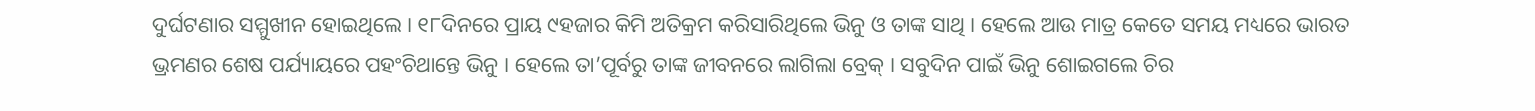ଦୁର୍ଘଟଣାର ସମ୍ମୁଖୀନ ହୋଇଥିଲେ । ୧୮ଦିନରେ ପ୍ରାୟ ୯ହଜାର କିମି ଅତିକ୍ରମ କରିସାରିଥିଲେ ଭିନୁ ଓ ତାଙ୍କ ସାଥି । ହେଲେ ଆଉ ମାତ୍ର କେତେ ସମୟ ମଧ୍ୟରେ ଭାରତ ଭ୍ରମଣର ଶେଷ ପର୍ଯ୍ୟାୟରେ ପହଂଚିଥାନ୍ତେ ଭିନୁ । ହେଲେ ତା’ପୂର୍ବରୁ ତାଙ୍କ ଜୀବନରେ ଲାଗିଲା ବ୍ରେକ୍ । ସବୁଦିନ ପାଇଁ ଭିନୁ ଶୋଇଗଲେ ଚିର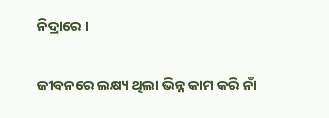ନିଦ୍ରାରେ ।

ଜୀବନରେ ଲକ୍ଷ୍ୟ ଥିଲା ଭିନ୍ନ କାମ କରି ନାଁ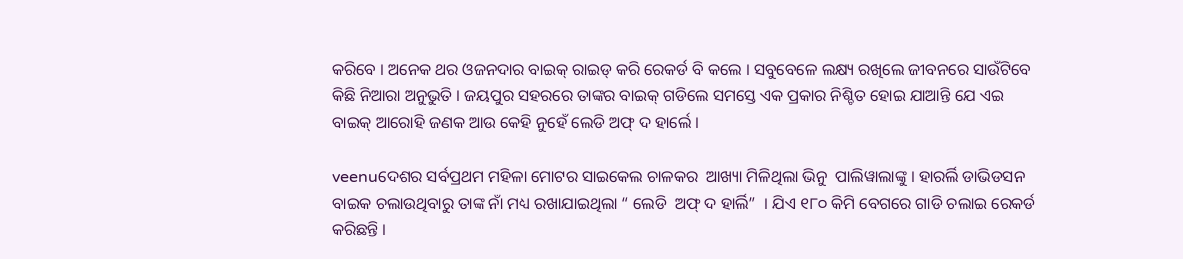କରିବେ । ଅନେକ ଥର ଓଜନଦାର ବାଇକ୍ ରାଇଡ୍ କରି ରେକର୍ଡ ବି କଲେ । ସବୁବେଳେ ଲକ୍ଷ୍ୟ ରଖିଲେ ଜୀବନରେ ସାଉଁଟିବେ କିଛି ନିଆରା ଅନୁଭୁତି । ଜୟପୁର ସହରରେ ତାଙ୍କର ବାଇକ୍ ଗଡିଲେ ସମସ୍ତେ ଏକ ପ୍ରକାର ନିଶ୍ଚିତ ହୋଇ ଯାଆନ୍ତି ଯେ ଏଇ ବାଇକ୍ ଆରୋହି ଜଣକ ଆଉ କେହି ନୁହେଁ ଲେଡି ଅଫ୍ ଦ ହାର୍ଲେ ।

veenuଦେଶର ସର୍ବପ୍ରଥମ ମହିଳା ମୋଟର ସାଇକେଲ ଚାଳକର  ଆଖ୍ୟା ମିଳିଥିଲା ଭିନୁ  ପାଲିୱାଲାଙ୍କୁ । ହାରର୍ଲି ଡାଭିଡସନ ବାଇକ ଚଲାଉଥିବାରୁ ତାଙ୍କ ନାଁ ମଧ୍ୟ ରଖାଯାଇଥିଲା “ ଲେଡି  ଅଫ୍ ଦ ହାର୍ଲି”  । ଯିଏ ୧୮୦ କିମି ବେଗରେ ଗାଡି ଚଲାଇ ରେକର୍ଡ କରିଛନ୍ତି ।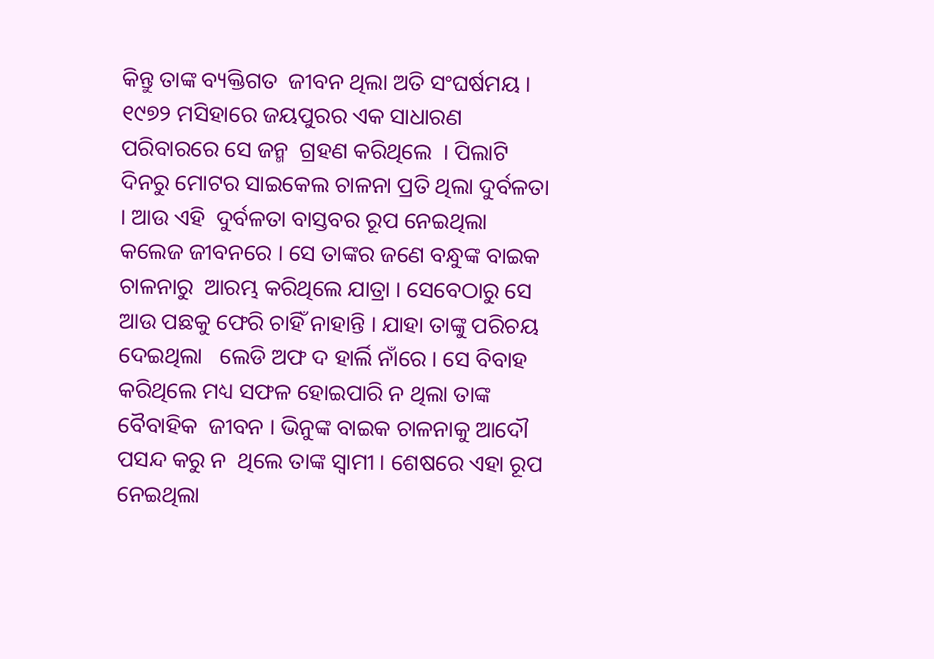କିନ୍ତୁ ତାଙ୍କ ବ୍ୟକ୍ତିଗତ  ଜୀବନ ଥିଲା ଅତି ସଂଘର୍ଷମୟ । ୧୯୭୨ ମସିହାରେ ଜୟପୁରର ଏକ ସାଧାରଣ ପରିବାରରେ ସେ ଜନ୍ମ  ଗ୍ରହଣ କରିଥିଲେ  । ପିଲାଟି ଦିନରୁ ମୋଟର ସାଇକେଲ ଚାଳନା ପ୍ରତି ଥିଲା ଦୁର୍ବଳତା । ଆଉ ଏହି  ଦୁର୍ବଳତା ବାସ୍ତବର ରୂପ ନେଇଥିଲା କଲେଜ ଜୀବନରେ । ସେ ତାଙ୍କର ଜଣେ ବନ୍ଧୁଙ୍କ ବାଇକ  ଚାଳନାରୁ  ଆରମ୍ଭ କରିଥିଲେ ଯାତ୍ରା । ସେବେଠାରୁ ସେ  ଆଉ ପଛକୁ ଫେରି ଚାହିଁ ନାହାନ୍ତି । ଯାହା ତାଙ୍କୁ ପରିଚୟ ଦେଇଥିଲା   ଲେଡି ଅଫ ଦ ହାର୍ଲି ନାଁରେ । ସେ ବିବାହ କରିଥିଲେ ମଧ୍ୟ ସଫଳ ହୋଇପାରି ନ ଥିଲା ତାଙ୍କ ବୈବାହିକ  ଜୀବନ । ଭିନୁଙ୍କ ବାଇକ ଚାଳନାକୁ ଆଦୌ ପସନ୍ଦ କରୁ ନ  ଥିଲେ ତାଙ୍କ ସ୍ୱାମୀ । ଶେଷରେ ଏହା ରୂପ ନେଇଥିଲା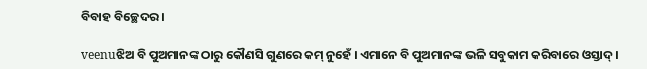ବିବାହ ବିଚ୍ଛେଦର ।

veenuଝିଅ ବି ପୁଅମାନଙ୍କ ଠାରୁ କୌଣସି ଗୁଣରେ କମ୍ ନୁହେଁ । ଏମାନେ ବି ପୁଅମାନଙ୍କ ଭଳି ସବୁକାମ କରିବାରେ ଓସ୍ତାଦ୍ ।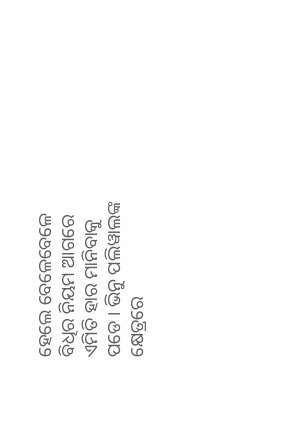ହେଲେ ବେଳେବେଳେ ବିଧିର ନିୟମ ଆଗରେ ଏମିତି ହାର ମାନିବାକୁ ପଡେ । ଭିନୁ ପଲିୱାଲଙ୍କ କ୍ଷେତ୍ରରେ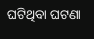ଘଟିଥିବା ଘଟଣା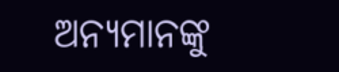ଅନ୍ୟମାନଙ୍କୁ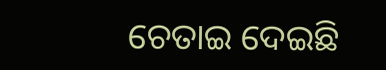ଚେତାଇ ଦେଇଛି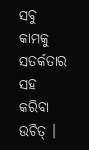ସବୁ କାମକୁ ସତର୍କତାର ସହ କରିବା ଉଚିତ୍ ।